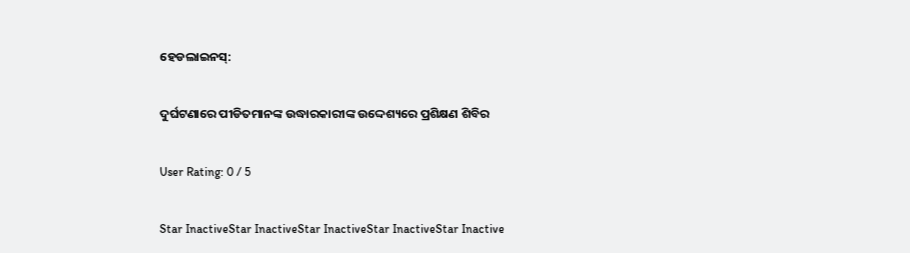ହେଡଲାଇନସ୍:

ଦୁର୍ଘଟଣାରେ ପୀଡିତମାନଙ୍କ ଉଦ୍ଧାରକାରୀଙ୍କ ଉଦ୍ଦେଶ୍ୟରେ ପ୍ରଶିକ୍ଷଣ ଶିବିର

User Rating: 0 / 5

Star InactiveStar InactiveStar InactiveStar InactiveStar Inactive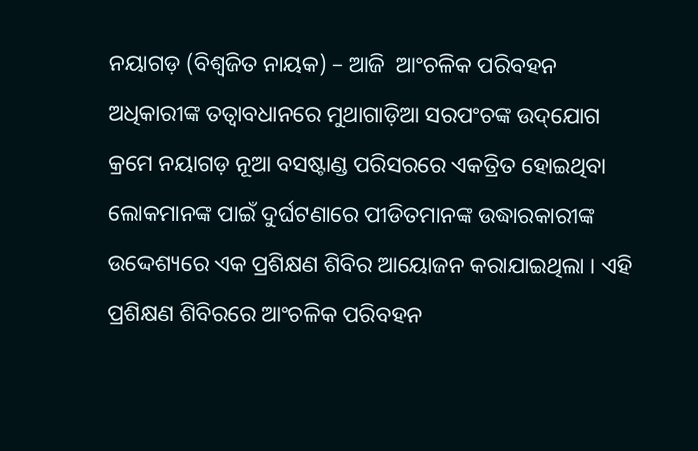ନୟାଗଡ଼ (ବିଶ୍ୱଜିତ ନାୟକ) – ଆଜି  ଆଂଚଳିକ ପରିବହନ ଅଧିକାରୀଙ୍କ ତତ୍ୱାବଧାନରେ ମୁଥାଗାଡ଼ିଆ ସରପଂଚଙ୍କ ଉଦ୍‌ଯୋଗ କ୍ରମେ ନୟାଗଡ଼ ନୂଆ ବସଷ୍ଟାଣ୍ଡ ପରିସରରେ ଏକତ୍ରିତ ହୋଇଥିବା ଲୋକମାନଙ୍କ ପାଇଁ ଦୁର୍ଘଟଣାରେ ପୀଡିତମାନଙ୍କ ଉଦ୍ଧାରକାରୀଙ୍କ ଉଦ୍ଦେଶ୍ୟରେ ଏକ ପ୍ରଶିକ୍ଷଣ ଶିବିର ଆୟୋଜନ କରାଯାଇଥିଲା । ଏହି ପ୍ରଶିକ୍ଷଣ ଶିବିରରେ ଆଂଚଳିକ ପରିବହନ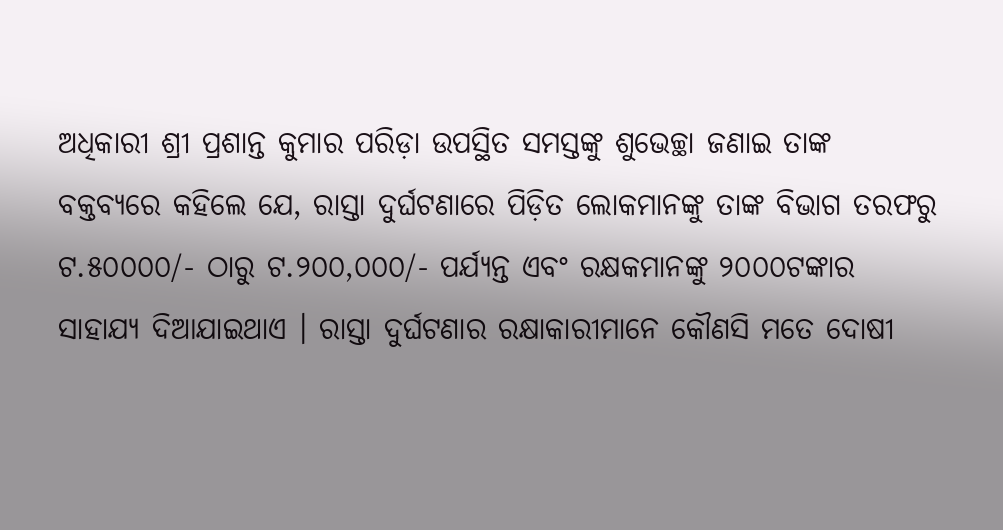ଅଧିକାରୀ ଶ୍ରୀ ପ୍ରଶାନ୍ତ କୁମାର ପରିଡ଼ା ଉପସ୍ଥିତ ସମସ୍ତଙ୍କୁ ଶୁଭେଚ୍ଛା ଜଣାଇ ତାଙ୍କ ବକ୍ତବ୍ୟରେ କହିଲେ ଯେ, ରାସ୍ତା ଦୁର୍ଘଟଣାରେ ପିଡ଼ିତ ଲୋକମାନଙ୍କୁ ତାଙ୍କ ବିଭାଗ ତରଫରୁ ଟ.୫୦୦୦୦/- ଠାରୁ ଟ.୨୦୦,୦୦୦/- ପର୍ଯ୍ୟନ୍ତ ଏବଂ ରକ୍ଷକମାନଙ୍କୁ ୨୦୦୦ଟଙ୍କାର ସାହାଯ୍ୟ ଦିଆଯାଇଥାଏ । ରାସ୍ତା ଦୁର୍ଘଟଣାର ରକ୍ଷାକାରୀମାନେ କୌଣସି ମତେ ଦୋଷୀ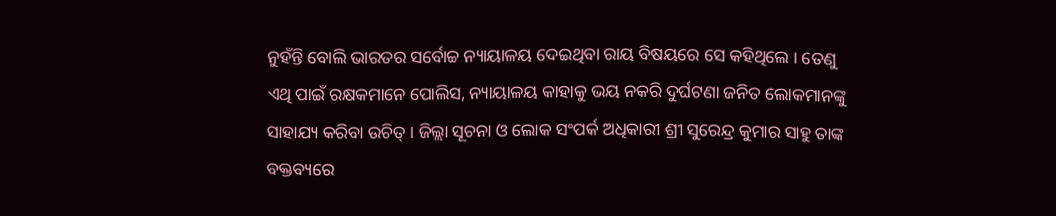ନୁହଁନ୍ତି ବୋଲି ଭାରତର ସର୍ବୋଚ୍ଚ ନ୍ୟାୟାଳୟ ଦେଇଥିବା ରାୟ ବିଷୟରେ ସେ କହିଥିଲେ । ତେଣୁ ଏଥି ପାଇଁ ରକ୍ଷକମାନେ ପୋଲିସ, ନ୍ୟାୟାଳୟ କାହାକୁ ଭୟ ନକରି ଦୁର୍ଘଟଣା ଜନିତ ଲୋକମାନଙ୍କୁ ସାହାଯ୍ୟ କରିବା ଉଚିତ୍ । ଜିଲ୍ଲା ସୂଚନା ଓ ଲୋକ ସଂପର୍କ ଅଧିକାରୀ ଶ୍ରୀ ସୁରେନ୍ଦ୍ର କୁମାର ସାହୁ ତାଙ୍କ ବକ୍ତବ୍ୟରେ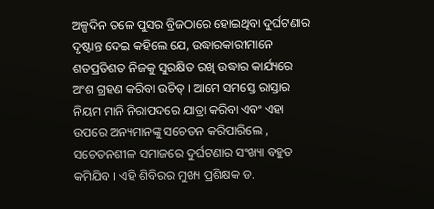ଅଳ୍ପଦିନ ତଳେ ପୁସର ବ୍ରିଜଠାରେ ହୋଇଥିବା ଦୁର୍ଘଟଣାର ଦୃଷ୍ଟାନ୍ତ ଦେଇ କହିଲେ ଯେ, ଉଦ୍ଧାରକାରୀମାନେ ଶତପ୍ରତିଶତ ନିଜକୁ ସୁରକ୍ଷିତ ରଖି ଉଦ୍ଧାର କାର୍ଯ୍ୟରେ ଅଂଶ ଗ୍ରହଣ କରିବା ଉଚିତ୍ । ଆମେ ସମସ୍ତେ ରାସ୍ତାର ନିୟମ ମାନି ନିରାପଦରେ ଯାତ୍ରା କରିବା ଏବଂ ଏହା ଉପରେ ଅନ୍ୟମାନଙ୍କୁ ସଚେତନ କରିପାରିଲେ , ସଚେତନଶୀଳ ସମାଜରେ ଦୁର୍ଘଟଣାର ସଂଖ୍ୟା ବହୁତ କମିଯିବ । ଏହି ଶିବିରର ମୁଖ୍ୟ ପ୍ରଶିକ୍ଷକ ଡ.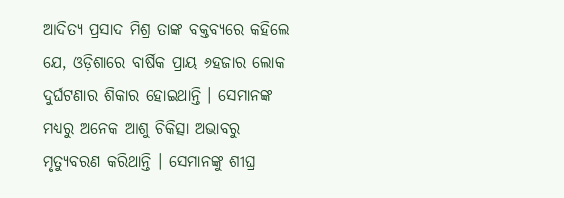ଆଦିତ୍ୟ ପ୍ରସାଦ ମିଶ୍ର ତାଙ୍କ ବକ୍ତବ୍ୟରେ କହିଲେ ଯେ, ଓଡ଼ିଶାରେ ବାର୍ଷିକ ପ୍ରାୟ ୬ହଜାର ଲୋକ ଦୁର୍ଘଟଣାର ଶିକାର ହୋଇଥାନ୍ତି । ସେମାନଙ୍କ ମଧ୍ୟରୁ ଅନେକ ଆଶୁ ଚିକିତ୍ସା ଅଭାବରୁ ମୃତ୍ୟୁବରଣ କରିଥାନ୍ତି । ସେମାନଙ୍କୁ ଶୀଘ୍ର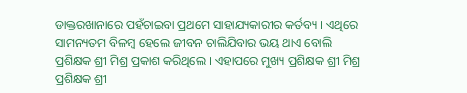ଡାକ୍ତରଖାନାରେ ପହଁଚାଇବା ପ୍ରଥମେ ସାହାଯ୍ୟକାରୀର କର୍ତବ୍ୟ । ଏଥିରେ ସାମନ୍ୟତମ ବିଳମ୍ବ ହେଲେ ଜୀବନ ଚାଲିଯିବାର ଭୟ ଥାଏ ବୋଲି ପ୍ରଶିକ୍ଷକ ଶ୍ରୀ ମିଶ୍ର ପ୍ରକାଶ କରିଥିଲେ । ଏହାପରେ ମୁଖ୍ୟ ପ୍ରଶିକ୍ଷକ ଶ୍ରୀ ମିଶ୍ର ପ୍ରଶିକ୍ଷକ ଶ୍ରୀ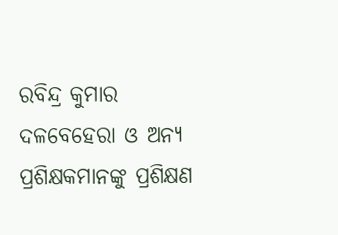ରବିନ୍ଦ୍ର କୁମାର ଦଳବେହେରା ଓ ଅନ୍ୟ ପ୍ରଶିକ୍ଷକମାନଙ୍କୁ ପ୍ରଶିକ୍ଷଣ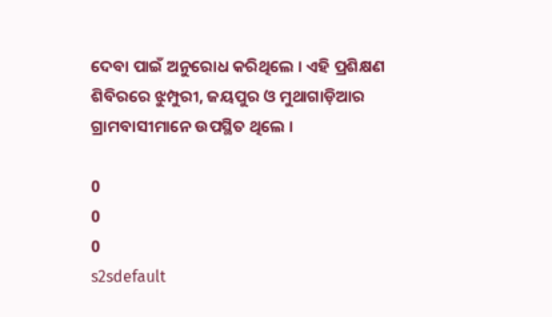ଦେବା ପାଇଁ ଅନୁରୋଧ କରିଥିଲେ । ଏହି ପ୍ରଶିକ୍ଷଣ ଶିବିରରେ ଝୁମ୍ପୁରୀ, ଜୟପୁର ଓ ମୁଥାଗାଡ଼ିଆର ଗ୍ରାମବାସୀମାନେ ଉପସ୍ଥିତ ଥିଲେ ।

0
0
0
s2sdefault